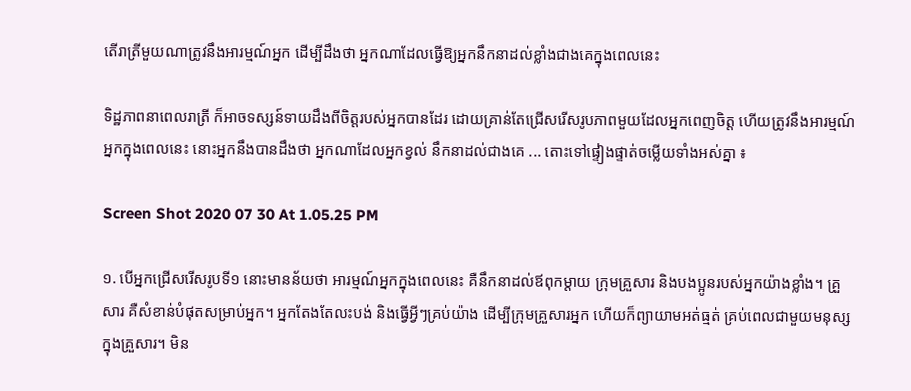តើរាត្រីមួយណាត្រូវនឹងអារម្មណ៍អ្នក ដើម្បីដឹងថា អ្នកណាដែលធ្វើឱ្យអ្នកនឹកនាដល់ខ្លាំងជាងគេក្នុងពេលនេះ

ទិដ្ឋភាពនាពេលរាត្រី ក៏អាចទស្សន៍ទាយដឹងពីចិត្តរបស់អ្នកបានដែរ ដោយគ្រាន់តែជ្រើសរើសរូបភាពមួយដែលអ្នកពេញចិត្ត ហើយត្រូវនឹងអារម្មណ៍អ្នកក្នុងពេលនេះ នោះអ្នកនឹងបានដឹងថា អ្នកណាដែលអ្នកខ្វល់ នឹកនាដល់ជាងគេ ... តោះទៅផ្ទៀងផ្ទាត់ចម្លើយទាំងអស់គ្នា ៖

Screen Shot 2020 07 30 At 1.05.25 PM

១. បើអ្នកជ្រើសរើសរូបទី១ នោះមានន័យថា អារម្មណ៍អ្នកក្នុងពេលនេះ គឺនឹកនាដល់ឪពុកម្ដាយ ក្រុមគ្រួសារ និងបងប្អូនរបស់អ្នកយ៉ាងខ្លាំង។ គ្រួសារ គឺសំខាន់បំផុតសម្រាប់អ្នក។ អ្នកតែងតែលះបង់ និងធ្វើអ្វីៗគ្រប់យ៉ាង ដើម្បីក្រុមគ្រួសារអ្នក ហើយក៏ព្យាយាមអត់ធ្មត់ គ្រប់ពេលជាមួយមនុស្សក្នុងគ្រួសារ។ មិន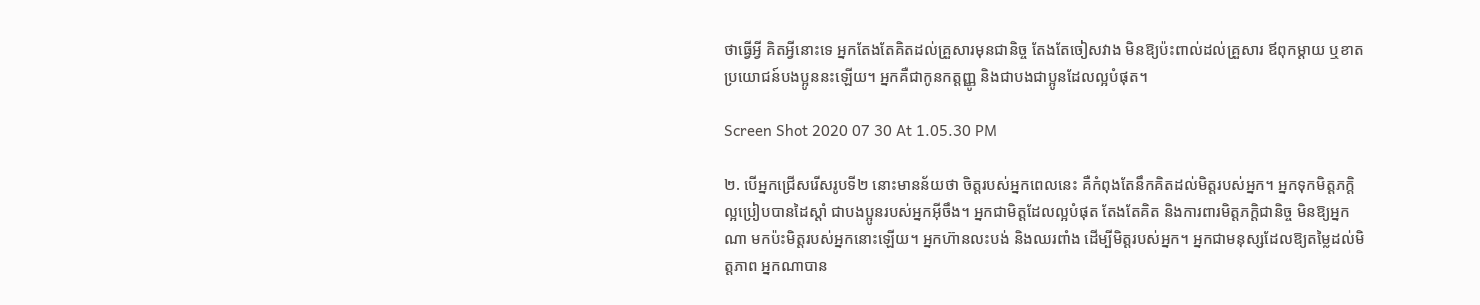ថាធ្វើអ្វី គិតអ្វីនោះទេ អ្នកតែងតែគិតដល់គ្រួសារមុនជានិច្ច តែងតែចៀសវាង មិនឱ្យប៉ះពាល់ដល់គ្រួសារ ឪពុកម្ដាយ ឬខាតប្រយោជន៍បងប្អូននះឡើយ។ អ្នកគឺជាកូនកត្តញ្ញូ និងជាបងជាប្អូនដែលល្អបំផុត។

Screen Shot 2020 07 30 At 1.05.30 PM

២. បើអ្នកជ្រើសរើសរូបទី២ នោះមានន័យថា ចិត្តរបស់អ្នកពេលនេះ គឺកំពុងតែនឹកគិតដល់មិត្តរបស់អ្នក។ អ្នកទុកមិត្តភក្តិល្អប្រៀបបានដៃស្ដាំ ជាបងប្អូនរបស់អ្នកអ៊ីចឹង។ អ្នកជាមិត្តដែលល្អបំផុត តែងតែគិត និងការពារមិត្តភក្តិជានិច្ច មិនឱ្យអ្នកណា មកប៉ះមិត្តរបស់អ្នកនោះឡើយ។ អ្នកហ៊ានលះបង់ និងឈរពាំង ដើម្បីមិត្តរបស់អ្នក។ អ្នកជាមនុស្សដែលឱ្យតម្លៃដល់មិត្តភាព អ្នកណាបាន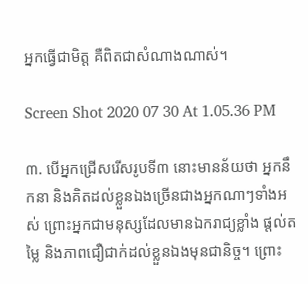អ្នកធ្វើជាមិត្ត គឺពិតជាសំណាងណាស់។

Screen Shot 2020 07 30 At 1.05.36 PM

៣. បើអ្នកជ្រើសរើសរូបទី៣ នោះមានន័យថា អ្នកនឹកនា និងគិតដល់ខ្លួនឯងច្រើនជាងអ្នកណាៗទាំងអស់ ព្រោះអ្នកជាមនុស្សដែលមានឯករាជ្យខ្លាំង ផ្ដល់តម្លៃ និងភាពជឿជាក់ដល់ខ្លួនឯងមុនជានិច្ច។ ព្រោះ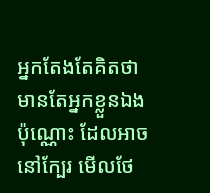អ្នកតែងតែគិតថា មានតែអ្នកខ្លួនឯងប៉ុណ្ណោះ ដែលអាចនៅក្បែរ មើលថែ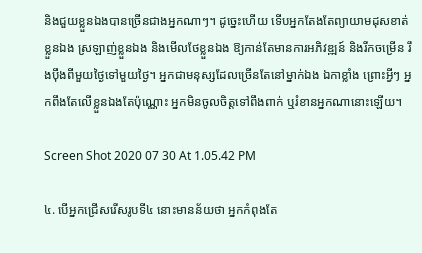និងជួយខ្លួនឯងបានច្រើនជាងអ្នកណាៗ។ ដូច្នេះហើយ ទើបអ្នកតែងតែព្យាយាមដុសខាត់ខ្លួនឯង ស្រឡាញ់ខ្លួនឯង និងមើលថែខ្លួនឯង ឱ្យកាន់តែមានការអភិវឌ្ឍន៍ និងរីកចម្រើន រឹងប៉ឹងពីមួយថ្ងៃទៅមួយថ្ងៃ។ អ្នកជាមនុស្សដែលច្រើនតែនៅម្នាក់ឯង ឯកាខ្លាំង ព្រោះអ្វីៗ អ្នកពឹងតែលើខ្លួនឯងតែប៉ុណ្ណោះ អ្នកមិនចូលចិត្តទៅពឹងពាក់ ឬរំខានអ្នកណានោះឡើយ។

Screen Shot 2020 07 30 At 1.05.42 PM

៤. បើអ្នកជ្រើសរើសរូបទី៤ នោះមានន័យថា អ្នកកំពុងតែ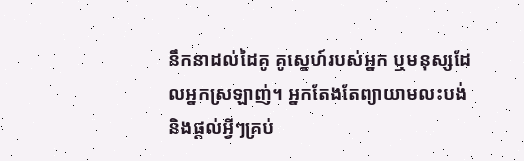នឹកនាដល់ដៃគូ គូស្នេហ៍របស់អ្នក ឬមនុស្សដែលអ្នកស្រឡាញ់។ អ្នកតែងតែព្យាយាមលះបង់ និងផ្ដល់អ្វីៗគ្រប់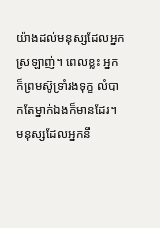យ៉ាងដល់មនុស្សដែលអ្នកស្រឡាញ់។ ពេលខ្លះ អ្នកក៏ព្រមស៊ូទ្រាំរងទុក្ខ លំបាកតែម្នាក់ឯងក៏មានដែរ។ មនុស្សដែលអ្នកនឹ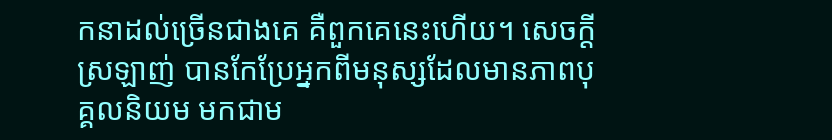កនាដល់ច្រើនជាងគេ គឺពួកគេនេះហើយ។ សេចក្ដីស្រឡាញ់ បានកែប្រែអ្នកពីមនុស្សដែលមានភាពបុគ្គលនិយម មកជាម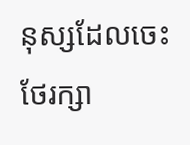នុស្សដែលចេះថែរក្សា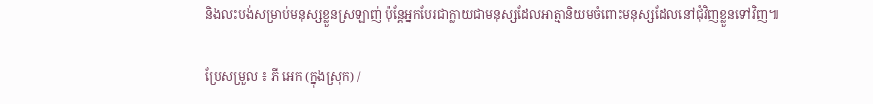និងលះបង់សម្រាប់មនុស្សខ្លួនស្រឡាញ់ ប៉ុន្តែអ្នកបែរជាក្លាយជាមនុស្សដែលអាត្មានិយមចំពោះមនុស្សដែលនៅជុំវិញខ្លួនទៅវិញ៕

ប្រែសម្រួល ៖ ភី អេក (ក្នុងស្រុក) /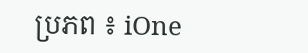ប្រភព ៖ iOne